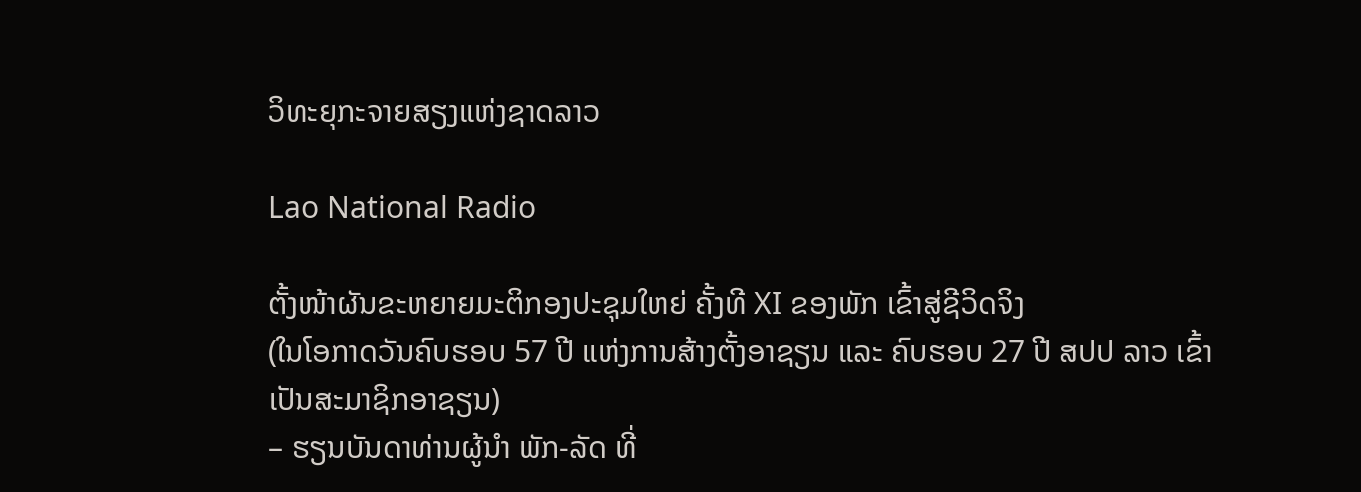ວິທະຍຸກະຈາຍສຽງແຫ່ງຊາດລາວ

Lao National Radio

ຕັ້ງໜ້າຜັນຂະຫຍາຍມະຕິກອງປະຊຸມໃຫຍ່ ຄັ້ງທີ XI ຂອງພັກ ເຂົ້າສູ່ຊີວິດຈິງ
(ໃນໂອກາດວັນຄົບຮອບ 57 ປີ ແຫ່ງການສ້າງຕັ້ງອາຊຽນ ແລະ ຄົບຮອບ 27 ປີ ສປປ ລາວ ເຂົ້າເປັນສະມາຊິກອາຊຽນ)
– ຮຽນບັນດາທ່ານຜູ້ນຳ ພັກ-ລັດ ທີ່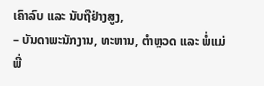ເຄົາລົບ ແລະ ນັບຖືຢ່າງສູງ,
– ບັນດາພະນັກງານ, ທະຫານ, ຕຳຫຼວດ ແລະ ພໍ່ແມ່ພີ່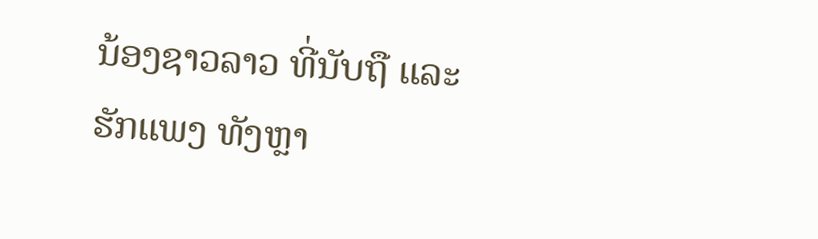ນ້ອງຊາວລາວ ທີ່ນັບຖື ແລະ ຮັກແພງ ທັງຫຼາ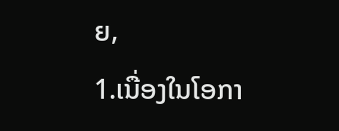ຍ,
1.ເນື່ອງໃນໂອກາ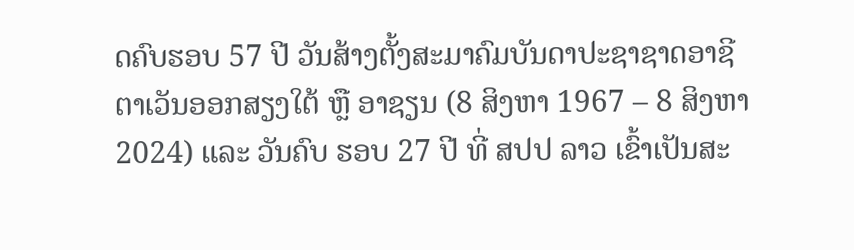ດຄົບຮອບ 57 ປີ ວັນສ້າງຕັ້ງສະມາຄົມບັນດາປະຊາຊາດອາຊີຕາເວັນອອກສຽງໃຕ້ ຫຼື ອາຊຽນ (8 ສິງຫາ 1967 – 8 ສິງຫາ 2024) ແລະ ວັນຄົບ ຮອບ 27 ປີ ທີ່ ສປປ ລາວ ເຂົ້າເປັນສະ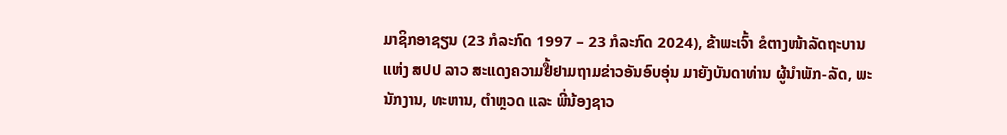ມາຊິກອາຊຽນ (23 ກໍລະກົດ 1997 – 23 ກໍລະກົດ 2024), ຂ້າພະເຈົ້າ ຂໍຕາງໜ້າລັດຖະບານ ແຫ່ງ ສປປ ລາວ ສະແດງຄວາມຢື້ຢາມຖາມຂ່າວອັນອົບອຸ່ນ ມາຍັງບັນດາທ່ານ ຜູ້ນໍາພັກ-ລັດ, ພະນັກງານ, ທະຫານ, ຕໍາຫຼວດ ແລະ ພີ່ນ້ອງຊາວ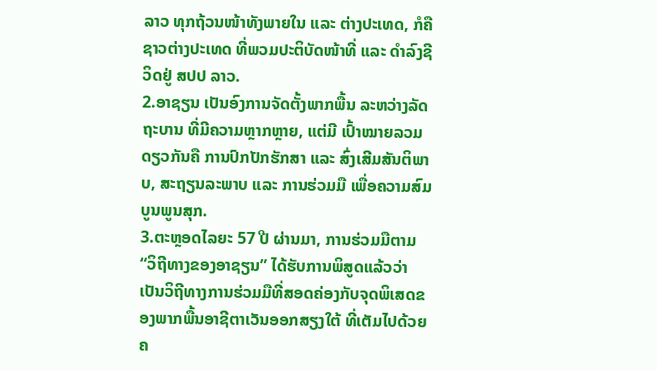ລາວ ທຸກຖ້ວນໜ້າທັງພາຍໃນ ແລະ ຕ່າງປະເທດ, ກໍຄືຊາວຕ່າງປະເທດ ທີ່ພວມປະຕິບັດໜ້າທີ່ ແລະ ດໍາລົງຊີວິດຢູ່ ສປປ ລາວ.
2.ອາຊຽນ ເປັນອົງການຈັດຕັ້ງພາກພື້ນ ລະຫວ່າງລັດຖະບານ ທີ່ມີຄວາມຫຼາກຫຼາຍ, ແຕ່ມີ ເປົ້າໝາຍລວມດຽວກັນຄື ການປົກປັກຮັກສາ ແລະ ສົ່ງເສີມສັນຕິພາບ, ສະຖຽນລະພາບ ແລະ ການຮ່ວມມື ເພື່ອຄວາມສົມບູນພູນສຸກ.
3.ຕະຫຼອດໄລຍະ 57 ປີ ຜ່ານມາ, ການຮ່ວມມືຕາມ “ວິຖີທາງຂອງອາຊຽນ” ໄດ້ຮັບການພິສູດແລ້ວວ່າ ເປັນວິຖີທາງການຮ່ວມມືທີ່ສອດຄ່ອງກັບຈຸດພິເສດຂອງພາກພື້ນອາຊີຕາເວັນອອກສຽງໃຕ້ ທີ່ເຕັມໄປດ້ວຍຄ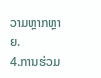ວາມຫຼາກຫຼາຍ.
4.ການຮ່ວມ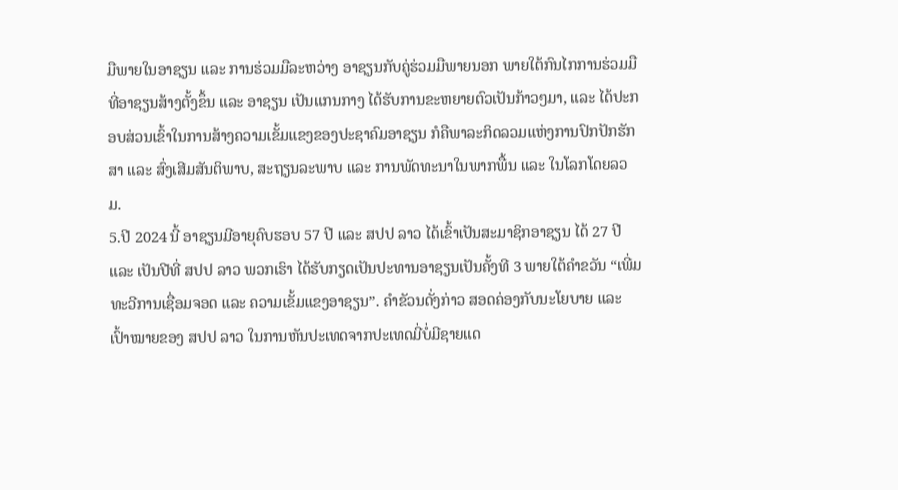ມືພາຍໃນອາຊຽນ ແລະ ການຮ່ວມມືລະຫວ່າງ ອາຊຽນກັບຄູ່ຮ່ວມມືພາຍນອກ ພາຍໃຕ້ກົນໄກການຮ່ວມມືທີ່ອາຊຽນສ້າງຕັ້ງຂຶ້ນ ແລະ ອາຊຽນ ເປັນແກນກາງ ໄດ້ຮັບການຂະຫຍາຍຕົວເປັນກ້າວໆມາ, ແລະ ໄດ້ປະກອບສ່ວນເຂົ້າໃນການສ້າງຄວາມເຂັ້ມແຂງຂອງປະຊາຄົມອາຊຽນ ກໍຄືພາລະກິດລວມແຫ່ງການປົກປັກຮັກສາ ແລະ ສົ່ງເສີມສັນຕິພາບ, ສະຖຽນລະພາບ ແລະ ການພັດທະນາໃນພາກພື້ນ ແລະ ໃນໂລກໂດຍລວມ.
5.ປີ 2024 ນີ້ ອາຊຽນມີອາຍຸຄົບຮອບ 57 ປີ ແລະ ສປປ ລາວ ໄດ້ເຂົ້າເປັນສະມາຊິກອາຊຽນ ໄດ້ 27 ປີ ແລະ ເປັນປີທີ່ ສປປ ລາວ ພວກເຮົາ ໄດ້ຮັບກຽດເປັນປະທານອາຊຽນເປັນຄັ້ງທີ 3 ພາຍໃຕ້ຄຳຂວັນ “ເພີ່ມທະວີການເຊື່ອມຈອດ ແລະ ຄວາມເຂັ້ມແຂງອາຊຽນ”. ຄໍາຂັວນດັ່ງກ່າວ ສອດຄ່ອງກັບນະໂຍບາຍ ແລະ ເປົ້າໝາຍຂອງ ສປປ ລາວ ໃນການຫັນປະເທດຈາກປະເທດມີ່ບໍ່ມີຊາຍແດ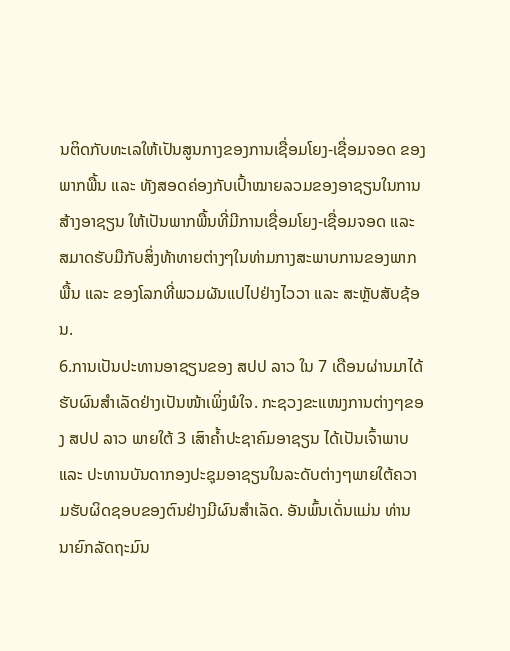ນຕິດກັບທະເລໃຫ້ເປັນສູນກາງຂອງການເຊື່ອມໂຍງ-ເຊື່ອມຈອດ ຂອງພາກພື້ນ ແລະ ທັງສອດຄ່ອງກັບເປົ້າໝາຍລວມຂອງອາຊຽນໃນການສ້າງອາຊຽນ ໃຫ້ເປັນພາກພື້ນທີ່ມີການເຊື່ອມໂຍງ-ເຊື່ອມຈອດ ແລະ ສມາດຮັບມືກັບສິ່ງທ້າທາຍຕ່າງໆໃນທ່າມກາງສະພາບການຂອງພາກພື້ນ ແລະ ຂອງໂລກທີ່ພວມຜັນແປໄປຢ່າງໄວວາ ແລະ ສະຫຼັບສັບຊ້ອນ.
6.ການເປັນປະທານອາຊຽນຂອງ ສປປ ລາວ ໃນ 7 ເດືອນຜ່ານມາໄດ້ຮັບຜົນສໍາເລັດຢ່າງເປັນໜ້າເພິ່ງພໍໃຈ. ກະຊວງຂະແໜງການຕ່າງໆຂອງ ສປປ ລາວ ພາຍໃຕ້ 3 ເສົາຄໍ້າປະຊາຄົມອາຊຽນ ໄດ້ເປັນເຈົ້າພາບ ແລະ ປະທານບັນດາກອງປະຊຸມອາຊຽນໃນລະດັບຕ່າງໆພາຍໃຕ້ຄວາມຮັບຜິດຊອບຂອງຕົນຢ່າງມີຜົນສໍາເລັດ. ອັນພົ້ນເດັ່ນແມ່ນ ທ່ານ ນາຍົກລັດຖະມົນ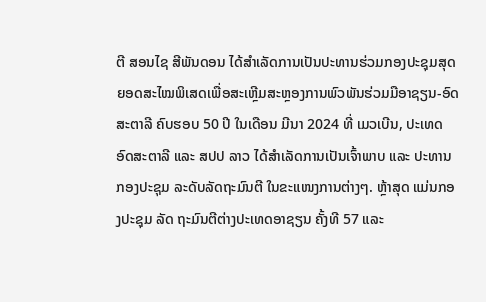ຕີ ສອນໄຊ ສີພັນດອນ ໄດ້ສໍາເລັດການເປັນປະທານຮ່ວມກອງປະຊຸມສຸດຍອດສະໄໝພິເສດເພື່ອສະເຫຼີມສະຫຼອງການພົວພັນຮ່ວມມືອາຊຽນ-ອົດສະຕາລີ ຄົບຮອບ 50 ປີ ໃນເດືອນ ມີນາ 2024 ທີ່ ເມວເບີນ, ປະເທດ ອົດສະຕາລີ ແລະ ສປປ ລາວ ໄດ້ສໍາເລັດການເປັນເຈົ້າພາບ ແລະ ປະທານກອງປະຊຸມ ລະດັບລັດຖະມົນຕີ ໃນຂະແໜງການຕ່າງໆ. ຫຼ້າສຸດ ແມ່ນກອງປະຊຸມ ລັດ ຖະມົນຕີຕ່າງປະເທດອາຊຽນ ຄັ້ງທີ 57 ແລະ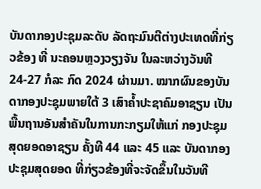ບັນດາກອງປະຊຸມລະດັບ ລັດຖະມົນຕີຕ່າງປະເທດທີ່ກ່ຽວຂ້ອງ ທີ່ ນະຄອນຫຼວງວຽງຈັນ ໃນລະຫວ່າງວັນທີ 24-27 ກໍລະ ກົດ 2024 ຜ່ານມາ. ໝາກຜົນຂອງບັນດາກອງປະຊຸມພາຍໃຕ້ 3 ເສົາຄໍ້າປະຊາຄົມອາຊຽນ ເປັນພື້ນຖານອັນສໍາຄັນໃນການກະກຽມໃຫ້ແກ່ ກອງປະຊຸມສຸດຍອດອາຊຽນ ຄັ້ງທີ 44 ແລະ 45 ແລະ ບັນດາກອງປະຊຸມສຸດຍອດ ທີ່ກ່ຽວຂ້ອງທີ່ຈະຈັດຂຶ້ນໃນວັນທີ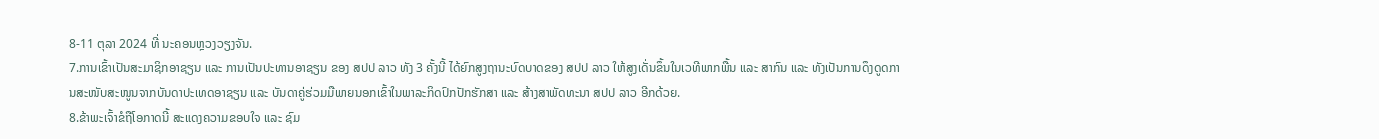8-11 ຕຸລາ 2024 ທີ່ ນະຄອນຫຼວງວຽງຈັນ.
7.ການເຂົ້າເປັນສະມາຊິກອາຊຽນ ແລະ ການເປັນປະທານອາຊຽນ ຂອງ ສປປ ລາວ ທັງ 3 ຄັ້ງນີ້ ໄດ້ຍົກສູງຖານະບົດບາດຂອງ ສປປ ລາວ ໃຫ້ສູງເດັ່ນຂຶ້ນໃນເວທີພາກພື້ນ ແລະ ສາກົນ ແລະ ທັງເປັນການດຶງດູດການສະໜັບສະໜູນຈາກບັນດາປະເທດອາຊຽນ ແລະ ບັນດາຄູ່ຮ່ວມມືພາຍນອກເຂົ້າໃນພາລະກິດປົກປັກຮັກສາ ແລະ ສ້າງສາພັດທະນາ ສປປ ລາວ ອີກດ້ວຍ.
8.ຂ້າພະເຈົ້າຂໍຖືໂອກາດນີ້ ສະແດງຄວາມຂອບໃຈ ແລະ ຊົມ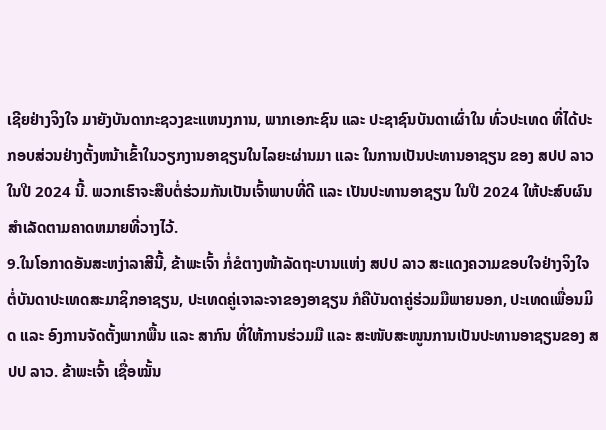ເຊີຍຢ່າງຈິງໃຈ ມາຍັງບັນດາກະຊວງຂະແຫນງການ, ພາກເອກະຊົນ ແລະ ປະຊາຊົນບັນດາເຜົ່າໃນ ທົ່ວປະເທດ ທີ່ໄດ້ປະກອບສ່ວນຢ່າງຕັ້ງຫນ້າເຂົ້າໃນວຽກງານອາຊຽນໃນໄລຍະຜ່ານມາ ແລະ ໃນການເປັນປະທານອາຊຽນ ຂອງ ສປປ ລາວ ໃນປີ 2024 ນີ້. ພວກເຮົາຈະສືບຕໍ່ຮ່ວມກັນເປັນເຈົ້າພາບທີ່ດີ ແລະ ເປັນປະທານອາຊຽນ ໃນປີ 2024 ໃຫ້ປະສົບຜົນສໍາເລັດຕາມຄາດຫມາຍທີ່ວາງໄວ້.
9.ໃນໂອກາດອັນສະຫງ່າລາສີນີ້, ຂ້າພະເຈົ້າ ກໍ່ຂໍຕາງໜ້າລັດຖະບານແຫ່ງ ສປປ ລາວ ສະແດງຄວາມຂອບໃຈຢ່າງຈິງໃຈ ຕໍ່ບັນດາປະເທດສະມາຊິກອາຊຽນ, ປະເທດຄູ່ເຈາລະຈາຂອງອາຊຽນ ກໍຄືບັນດາຄູ່ຮ່ວມມືພາຍນອກ, ປະເທດເພື່ອນມິດ ແລະ ອົງການຈັດຕັ້ງພາກພື້ນ ແລະ ສາກົນ ທີ່ໃຫ້ການຮ່ວມມື ແລະ ສະໜັບສະໜູນການເປັນປະທານອາຊຽນຂອງ ສປປ ລາວ. ຂ້າພະເຈົ້າ ເຊື່ອໝັ້ນ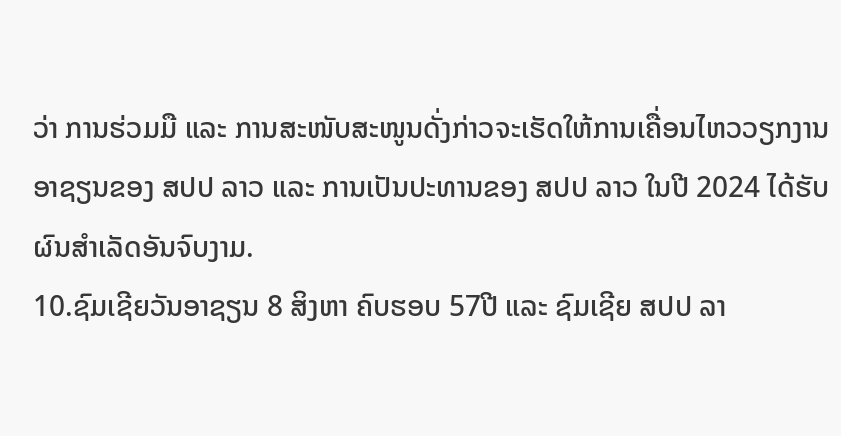ວ່າ ການຮ່ວມມື ແລະ ການສະໜັບສະໜູນດັ່ງກ່າວຈະເຮັດໃຫ້ການເຄື່ອນໄຫວວຽກງານອາຊຽນຂອງ ສປປ ລາວ ແລະ ການເປັນປະທານຂອງ ສປປ ລາວ ໃນປີ 2024 ໄດ້ຮັບຜົນສໍາເລັດອັນຈົບງາມ.
10.ຊົມເຊີຍວັນອາຊຽນ 8 ສິງຫາ ຄົບຮອບ 57ປີ ແລະ ຊົມເຊີຍ ສປປ ລາ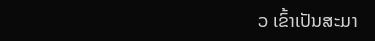ວ ເຂົ້າເປັນສະມາ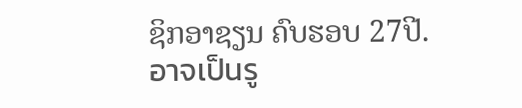ຊິກອາຊຽນ ຄົບຮອບ 27ປີ.
อาจเป็นรู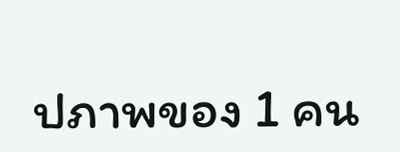ปภาพของ 1 คน